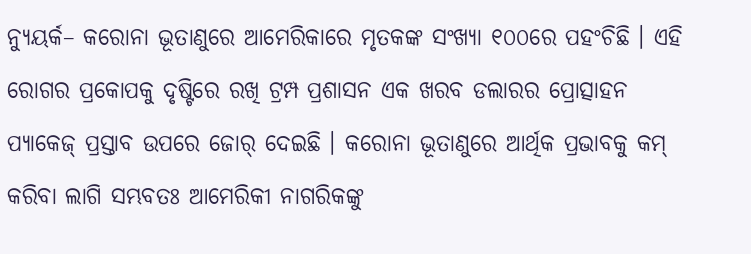ନ୍ୟୁୟର୍କ– କରୋନା ଭୂତାଣୁରେ ଆମେରିକାରେ ମୃତକଙ୍କ ସଂଖ୍ୟା ୧୦୦ରେ ପହଂଚିଛି । ଏହି ରୋଗର ପ୍ରକୋପକୁ ଦୃଷ୍ଟିରେ ରଖି ଟ୍ରମ୍ପ ପ୍ରଶାସନ ଏକ ଖରବ ଡଲାରର ପ୍ରୋତ୍ସାହନ ପ୍ୟାକେଜ୍ ପ୍ରସ୍ତାବ ଉପରେ ଜୋର୍ ଦେଇଛି । କରୋନା ଭୂତାଣୁରେ ଆର୍ଥିକ ପ୍ରଭାବକୁ କମ୍ କରିବା ଲାଗି ସମ୍ଭବତଃ ଆମେରିକୀ ନାଗରିକଙ୍କୁ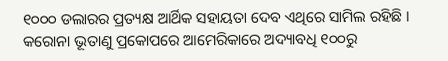୧୦୦୦ ଡଲାରର ପ୍ରତ୍ୟକ୍ଷ ଆର୍ଥିକ ସହାୟତା ଦେବ ଏଥିରେ ସାମିଲ ରହିଛି ।
କରୋନା ଭୂତାଣୁ ପ୍ରକୋପରେ ଆମେରିକାରେ ଅଦ୍ୟାବଧି ୧୦୦ରୁ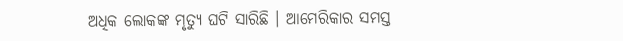ଅଧିକ ଲୋକଙ୍କ ମୃତ୍ୟୁ ଘଟି ସାରିଛି । ଆମେରିକାର ସମସ୍ତ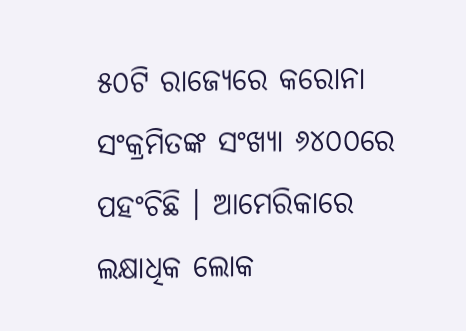୫୦ଟି ରାଜ୍ୟେରେ କରୋନା ସଂକ୍ରମିତଙ୍କ ସଂଖ୍ୟା ୬୪୦୦ରେ ପହଂଚିଛି । ଆମେରିକାରେ ଲକ୍ଷାଧିକ ଲୋକ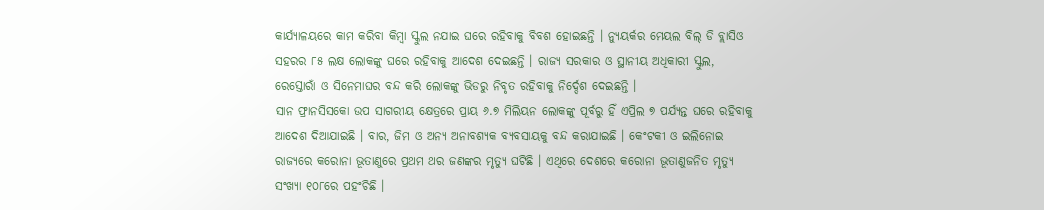କାର୍ଯ୍ୟାଳୟରେ କାମ କରିବା କିମ୍ବା ସ୍କୁଲ ନଯାଇ ଘରେ ରହିବାକୁ ବିବଶ ହୋଇଛନ୍ତି । ନ୍ୟୁୟର୍କର ମେୟଲ ବିଲ୍ ଡି ବ୍ଲାସିଓ ସହରର ୮୫ ଲକ୍ଷ ଲୋକଙ୍କୁ ଘରେ ରହିବାକୁ ଆଦେଶ ଦେଇଛନ୍ତି । ରାଜ୍ୟ ସରକାର ଓ ସ୍ଥାନୀୟ ଅଧିକାରୀ ସ୍କୁଲ, ରେସ୍ତୋରାଁ ଓ ସିନେମାଘର ବନ୍ଦ କରି ଲୋକଙ୍କୁ ଭିଡରୁ ନିବୃତ ରହିବାକୁ ନିର୍ଦ୍ଦେଶ ଦେଇଛନ୍ତି ।
ସାନ ଫ୍ରାନସିସକୋ ଉପ ସାଗରୀୟ କ୍ଷେତ୍ରରେ ପ୍ରାୟ ୬.୭ ମିଲିୟନ ଲୋକଙ୍କୁ ପୂର୍ବରୁ ହିଁ ଏପ୍ରିଲ ୭ ପର୍ଯ୍ୟନ୍ତ ଘରେ ରହିବାକୁ ଆଦେଶ ଦିଆଯାଇଛି । ବାର, ଜିମ ଓ ଅନ୍ୟ ଅନାବଶ୍ୟକ ବ୍ୟବସାୟକୁ ବନ୍ଦ କରାଯାଇଛି । କେଂଟକୀ ଓ ଇଲିନୋଇ ରାଜ୍ୟରେ କରୋନା ଭୂତାଣୁରେ ପ୍ରଥମ ଥର ଜଣଙ୍କର ମୃତ୍ୟୁ ଘଟିଛି । ଏଥିରେ ଦେଶରେ କରୋନା ଭୂତାଣୁଜନିତ ମୃତ୍ୟୁ ସଂଖ୍ୟା ୧୦୮ରେ ପହଂଚିଛି ।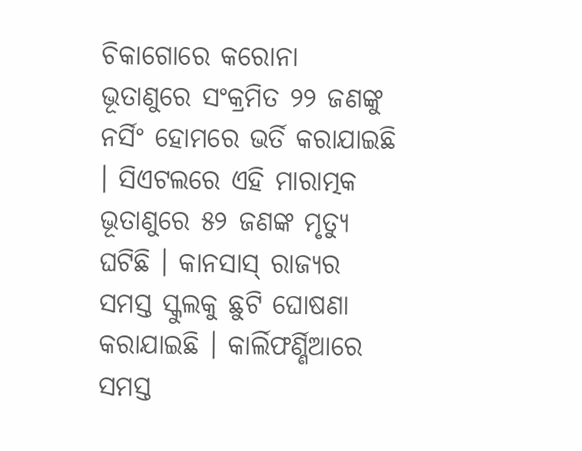ଚିକାଗୋରେ କରୋନା ଭୂତାଣୁରେ ସଂକ୍ରମିତ ୨୨ ଜଣଙ୍କୁ ନର୍ସିଂ ହୋମରେ ଭର୍ତି କରାଯାଇଛି । ସିଏଟଲରେ ଏହି ମାରାତ୍ମକ ଭୂତାଣୁରେ ୫୨ ଜଣଙ୍କ ମୃତ୍ୟୁ ଘଟିଛି । କାନସାସ୍ ରାଜ୍ୟର ସମସ୍ତ ସ୍କୁଲକୁ ଛୁଟି ଘୋଷଣା କରାଯାଇଛି । କାର୍ଲିଫର୍ଣ୍ଣିଆରେ ସମସ୍ତ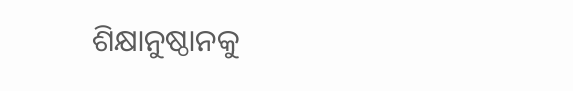ଶିକ୍ଷାନୁଷ୍ଠାନକୁ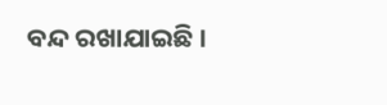ବନ୍ଦ ରଖାଯାଇଛି ।